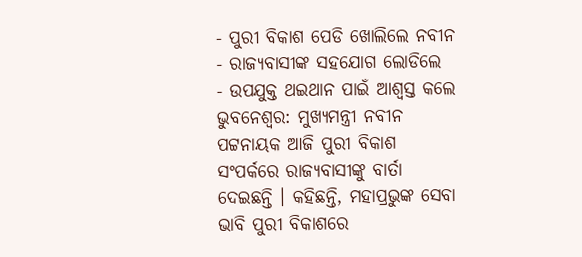- ପୁରୀ ବିକାଶ ପେଡି ଖୋଲିଲେ ନବୀନ
- ରାଜ୍ୟବାସୀଙ୍କ ସହଯୋଗ ଲୋଡିଲେ
- ଉପଯୁକ୍ତ ଥଇଥାନ ପାଇଁ ଆଶ୍ୱସ୍ତ କଲେ
ଭୁବନେଶ୍ୱର: ମୁଖ୍ୟମନ୍ତ୍ରୀ ନବୀନ ପଟ୍ଟନାୟକ ଆଜି ପୁରୀ ବିକାଶ ସଂପର୍କରେ ରାଜ୍ୟବାସୀଙ୍କୁ ବାର୍ତା ଦେଇଛନ୍ତି । କହିଛନ୍ତି, ମହାପ୍ରଭୁଙ୍କ ସେବା ଭାବି ପୁରୀ ବିକାଶରେ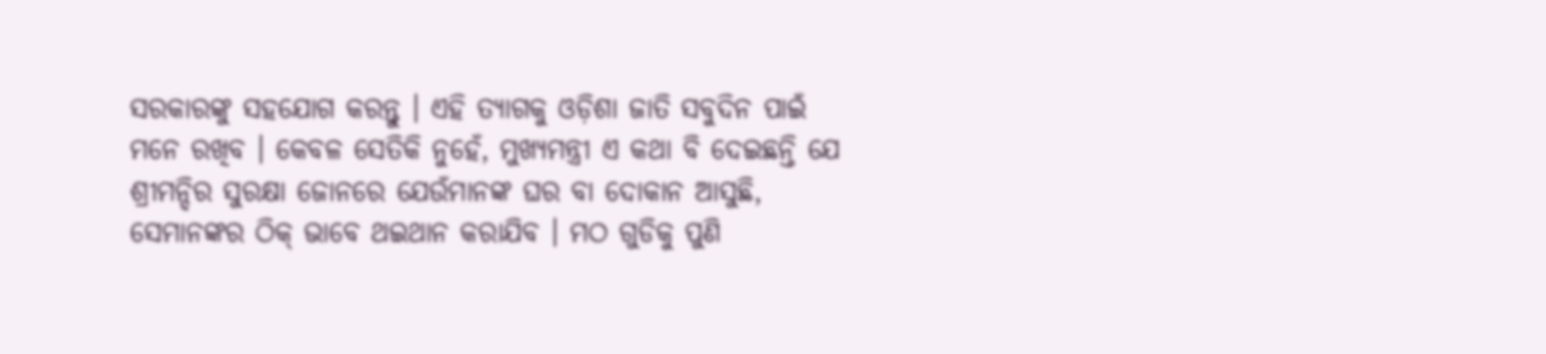ସରକାରଙ୍କୁ ସହଯୋଗ କରନ୍ତୁ । ଏହି ତ୍ୟାଗକୁ ଓଡ଼ିଶା ଜାତି ସବୁଦିନ ପାଇଁ ମନେ ରଖିବ । କେବଳ ସେତିକି ନୁହେଁ, ମୁଖ୍ୟମନ୍ତ୍ରୀ ଏ କଥା ବି ଦେଇଛନ୍ତି ଯେ ଶ୍ରୀମନ୍ଦିର ସୁରକ୍ଷା ଜୋନରେ ଯେଉଁମାନଙ୍କ ଘର ବା ଦୋକାନ ଆସୁଛି, ସେମାନଙ୍କର ଠିକ୍ ଭାବେ ଥଇଥାନ କରାଯିବ । ମଠ ଗୁଡିକୁ ପୁଣି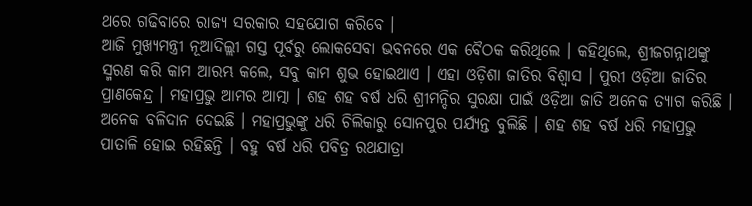ଥରେ ଗଢିବାରେ ରାଜ୍ୟ ସରକାର ସହଯୋଗ କରିବେ ।
ଆଜି ମୁଖ୍ୟମନ୍ତ୍ରୀ ନୂଆଦିଲ୍ଲୀ ଗସ୍ତ ପୂର୍ବରୁ ଲୋକସେବା ଭବନରେ ଏକ ବୈଠକ କରିଥିଲେ । କହିଥିଲେ, ଶ୍ରୀଜଗନ୍ନାଥଙ୍କୁ ସ୍ମରଣ କରି କାମ ଆରମ୍ଭ କଲେ, ସବୁ କାମ ଶୁଭ ହୋଇଥାଏ । ଏହା ଓଡ଼ିଶା ଜାତିର ବିଶ୍ୱାସ । ପୁରୀ ଓଡ଼ିଆ ଜାତିର ପ୍ରାଣକେନ୍ଦ୍ର । ମହାପ୍ରଭୁ ଆମର ଆତ୍ମା । ଶହ ଶହ ବର୍ଷ ଧରି ଶ୍ରୀମନ୍ଦିର ସୁରକ୍ଷା ପାଇଁ ଓଡ଼ିଆ ଜାତି ଅନେକ ତ୍ୟାଗ କରିଛି । ଅନେକ ବଳିଦାନ ଦେଇଛି । ମହାପ୍ରଭୁଙ୍କୁ ଧରି ଚିଲିକାରୁ ସୋନପୁର ପର୍ଯ୍ୟନ୍ତ ବୁଲିଛି । ଶହ ଶହ ବର୍ଷ ଧରି ମହାପ୍ରଭୁ ପାତାଳି ହୋଇ ରହିଛନ୍ତି । ବହୁ ବର୍ଷ ଧରି ପବିତ୍ର ରଥଯାତ୍ରା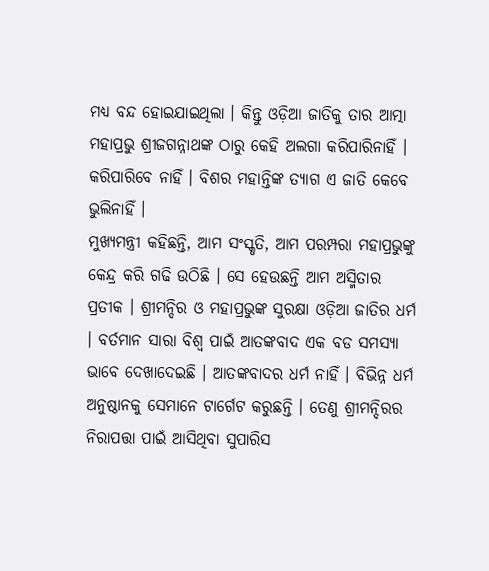ମଧ୍ୟ ବନ୍ଦ ହୋଇଯାଇଥିଲା । କିନ୍ତୁ ଓଡ଼ିଆ ଜାତିକୁ ତାର ଆତ୍ମା ମହାପ୍ରଭୁ ଶ୍ରୀଜଗନ୍ନାଥଙ୍କ ଠାରୁ କେହି ଅଲଗା କରିପାରିନାହିଁ । କରିପାରିବେ ନାହିଁ । ବିଶର ମହାନ୍ତିଙ୍କ ତ୍ୟାଗ ଏ ଜାତି କେବେ ଭୁଲିନାହିଁ ।
ମୁଖ୍ୟମନ୍ତ୍ରୀ କହିଛନ୍ତି, ଆମ ସଂସ୍କୃତି, ଆମ ପରମ୍ପରା ମହାପ୍ରଭୁଙ୍କୁ କେନ୍ଦ୍ର କରି ଗଢି ଉଠିଛି । ସେ ହେଉଛନ୍ତି ଆମ ଅସ୍ମିତାର ପ୍ରତୀକ । ଶ୍ରୀମନ୍ଦିର ଓ ମହାପ୍ରଭୁଙ୍କ ସୁରକ୍ଷା ଓଡ଼ିଆ ଜାତିର ଧର୍ମ । ବର୍ତମାନ ସାରା ବିଶ୍ୱ ପାଇଁ ଆତଙ୍କବାଦ ଏକ ବଡ ସମସ୍ୟା ଭାବେ ଦେଖାଦେଇଛି । ଆତଙ୍କବାଦର ଧର୍ମ ନାହିଁ । ବିଭିନ୍ନ ଧର୍ମ ଅନୁଷ୍ଠାନକୁ ସେମାନେ ଟାର୍ଗେଟ କରୁଛନ୍ତି । ତେଣୁ ଶ୍ରୀମନ୍ଦିରର ନିରାପତ୍ତା ପାଇଁ ଆସିଥିବା ସୁପାରିସ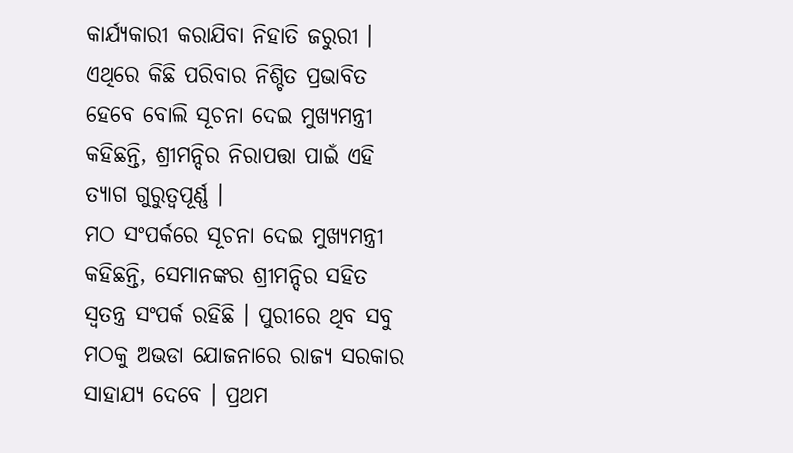କାର୍ଯ୍ୟକାରୀ କରାଯିବା ନିହାତି ଜରୁରୀ ।
ଏଥିରେ କିଛି ପରିବାର ନିଶ୍ଚିତ ପ୍ରଭାବିତ ହେବେ ବୋଲି ସୂଚନା ଦେଇ ମୁଖ୍ୟମନ୍ତ୍ରୀ କହିଛନ୍ତି, ଶ୍ରୀମନ୍ଦିର ନିରାପତ୍ତା ପାଇଁ ଏହି ତ୍ୟାଗ ଗୁରୁତ୍ୱପୂର୍ଣ୍ଣ ।
ମଠ ସଂପର୍କରେ ସୂଚନା ଦେଇ ମୁଖ୍ୟମନ୍ତ୍ରୀ କହିଛନ୍ତି, ସେମାନଙ୍କର ଶ୍ରୀମନ୍ଦିର ସହିତ ସ୍ୱତନ୍ତ୍ର ସଂପର୍କ ରହିଛି । ପୁରୀରେ ଥିବ ସବୁ ମଠକୁ ଅଭଡା ଯୋଜନାରେ ରାଜ୍ୟ ସରକାର ସାହାଯ୍ୟ ଦେବେ । ପ୍ରଥମ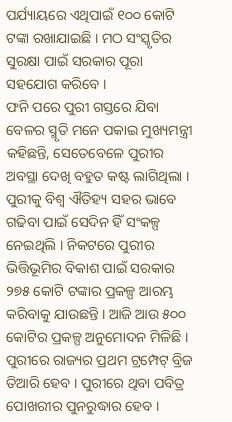ପର୍ଯ୍ୟାୟରେ ଏଥିପାଇଁ ୧୦୦ କୋଟି ଟଙ୍କା ରଖାଯାଇଛି । ମଠ ସଂସ୍କୃତିର ସୁରକ୍ଷା ପାଇଁ ସରକାର ପୂରା ସହଯୋଗ କରିବେ ।
ଫନି ପରେ ପୁରୀ ଗସ୍ତରେ ଯିବା ବେଳର ସ୍ମୃତି ମନେ ପକାଇ ମୁଖ୍ୟମନ୍ତ୍ରୀ କହିଛନ୍ତି, ସେତେବେଳେ ପୁରୀର ଅବସ୍ଥା ଦେଖି ବହୁତ କଷ୍ଟ ଲାଗିଥିଲା । ପୁରୀକୁ ବିଶ୍ୱ ଐତିହ୍ୟ ସହର ଭାବେ ଗଢିବା ପାଇଁ ସେଦିନ ହିଁ ସଂକଳ୍ପ ନେଇଥିଲି । ନିକଟରେ ପୁରୀର ଭିତ୍ତିଭୂମିର ବିକାଶ ପାଇଁ ସରକାର ୨୭୫ କୋଟି ଟଙ୍କାର ପ୍ରକଳ୍ପ ଆରମ୍ଭ କରିବାକୁ ଯାଉଛନ୍ତି । ଆଜି ଆଉ ୫୦୦ କୋଟିର ପ୍ରକଳ୍ପ ଅନୁମୋଦନ ମିଳିଛି । ପୁରୀରେ ରାଜ୍ୟର ପ୍ରଥମ ଟ୍ରମ୍ପେଟ୍ ବ୍ରିଜ ତିଆରି ହେବ । ପୁରୀରେ ଥିବା ପବିତ୍ର ପୋଖରୀର ପୁନରୁଦ୍ଧାର ହେବ ।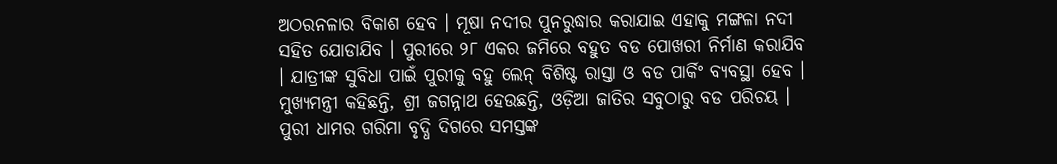ଅଠରନଳାର ବିକାଶ ହେବ । ମୂଷା ନଦୀର ପୁନରୁଦ୍ଧାର କରାଯାଇ ଏହାକୁ ମଙ୍ଗଳା ନଦୀ ସହିତ ଯୋଡାଯିବ । ପୁରୀରେ ୨୮ ଏକର ଜମିରେ ବହୁତ ବଡ ପୋଖରୀ ନିର୍ମାଣ କରାଯିବ । ଯାତ୍ରୀଙ୍କ ସୁବିଧା ପାଇଁ ପୁରୀକୁ ବହୁ ଲେନ୍ ବିଶିଷ୍ଟ ରାସ୍ତା ଓ ବଡ ପାର୍କିଂ ବ୍ୟବସ୍ଥା ହେବ ।
ମୁଖ୍ୟମନ୍ତ୍ରୀ କହିଛନ୍ତି, ଶ୍ରୀ ଜଗନ୍ନାଥ ହେଉଛନ୍ତି, ଓଡ଼ିଆ ଜାତିର ସବୁଠାରୁ ବଡ ପରିଚୟ । ପୁରୀ ଧାମର ଗରିମା ବୃଦ୍ଧି ଦିଗରେ ସମସ୍ତଙ୍କ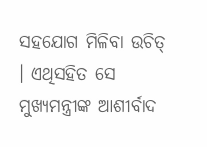ସହଯୋଗ ମିଳିବା ଉଚିତ୍ । ଏଥିସହିତ ସେ ମୁଖ୍ୟମନ୍ତ୍ରୀଙ୍କ ଆଶୀର୍ବାଦ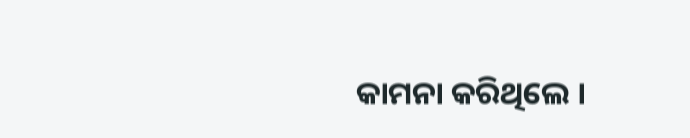କାମନା କରିଥିଲେ ।